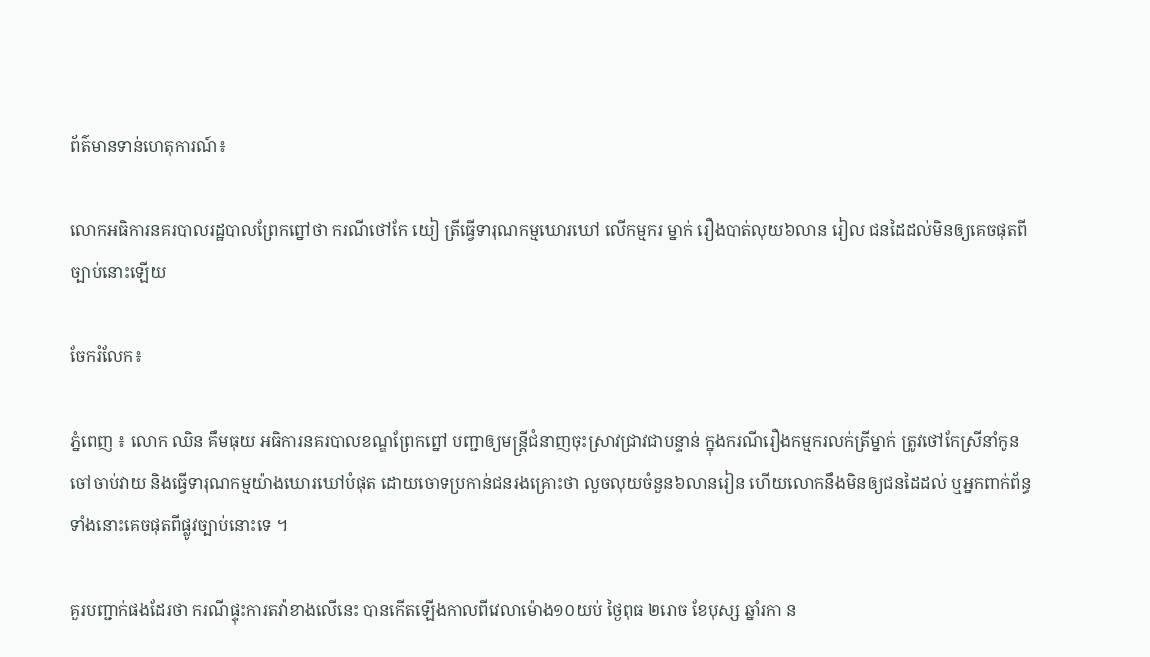ព័ត៌មានទាន់ហេតុការណ៍៖

លោកអធិការនគរបាលរដ្ឋបាលព្រែកព្នៅថា ករណីថៅកែ យៀ ត្រីធ្វើទារុណកម្មឃោរឃៅ លើកម្មករ ម្នាក់ រឿងបាត់លុយ៦លាន រៀល ជនដៃដល់មិនឲ្យគេចផុតពីច្បាប់នោះឡើយ

ចែករំលែក៖

ភ្នំពេញ ៖ លោក ឈិន គឹមធុយ អធិការនគរបាលខណ្ឌព្រែកព្នៅ បញ្ជាឲ្យមន្រ្តីជំនាញចុះស្រាវជ្រាវជាបន្ទាន់ ក្នុងករណីរឿងកម្មករលក់ត្រីម្នាក់ ត្រូវថៅកែស្រីនាំកូនចៅចាប់វាយ និងធ្វើទារុណកម្មយ៉ាងឃោរឃៅបំផុត ដោយចោទប្រកាន់ជនរងគ្រោះថា លួចលុយចំនួន៦លានរៀន ហើយលោកនឹងមិនឲ្យជនដៃដល់ ឬអ្នកពាក់ព័ន្ធទាំងនោះគេចផុតពីផ្លូវច្បាប់នោះទេ ។

គួរបញ្ជាក់ផងដែរថា ករណីផ្ទុះការតវ៉ាខាងលើនេះ បានកើតឡើងកាលពីវេលាម៉ោង១០យប់ ថ្ងៃពុធ ២រោច ខែបុស្ស ឆ្នាំរកា ន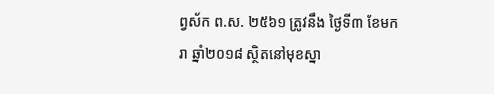ព្វស័ក ព.ស. ២៥៦១ ត្រូវនឹង ថ្ងៃទី៣ ខែមករា ឆ្នាំ២០១៨ ស្ថិតនៅមុខស្នា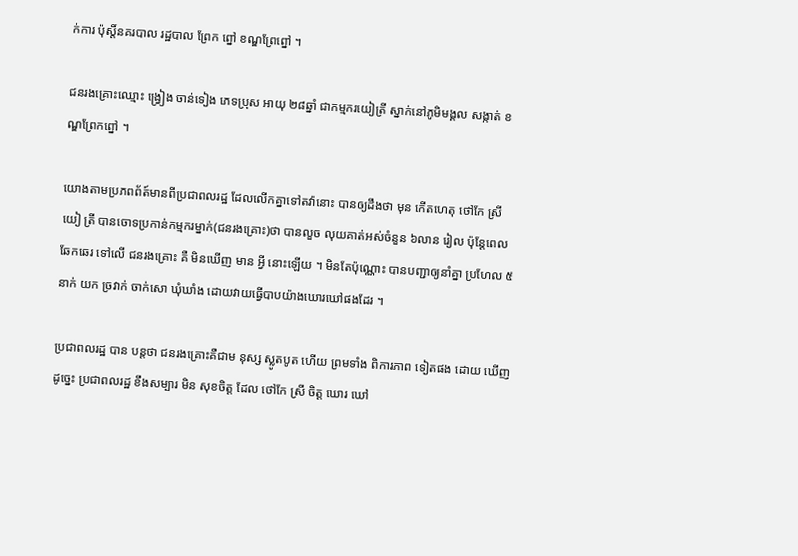ក់ការ ប៉ុស្តិ៍នគរបាល រដ្ឋបាល ព្រែក ព្នៅ ខណ្ឌព្រែព្នៅ ។

ជនរងគ្រោះឈ្មោះ ង្វ្រៀង ចាន់ទៀង ភេទប្រុស អាយុ ២៨ឆ្នាំ ជាកម្មករយៀត្រី ស្នាក់នៅភូមិមង្គល សង្កាត់ ខណ្ឌព្រែកព្នៅ ។

យោងតាមប្រភពព័ត៍មានពីប្រជាពលរដ្ឋ ដែលលើកគ្នាទៅតវ៉ានោះ បានឲ្យដឹងថា មុន កើតហេតុ ថៅកែ ស្រី យៀ ត្រី បានចោទប្រកាន់កម្មករម្នាក់(ជនរងគ្រោះ)ថា បានលួច លុយគាត់អស់ចំនួន ៦លាន រៀល ប៉ុន្តែពេលឆែកឆេរ ទៅលើ ជនរងគ្រោះ គឺ មិនឃើញ មាន អ្វី នោះឡើយ ។ មិនតែប៉ុណ្ណោះ បានបញ្ជាឲ្យនាំគ្នា ប្រហែល ៥នាក់ យក ច្រវាក់ ចាក់សោ ឃុំឃាំង ដោយវាយធ្វើបាបយ៉ាងឃោរឃៅផងដែរ ។

ប្រជាពលរដ្ឋ បាន បន្តថា ជនរងគ្រោះគឺជាម នុស្ស ស្លូតបូត ហើយ ព្រមទាំង ពិការភាព ទៀតផង ដោយ ឃើញ ដូច្នេះ ប្រជាពលរដ្ឋ ខឹងសម្បារ មិន សុខចិត្ត ដែល ថៅកែ ស្រី ចិត្ត ឃោរ ឃៅ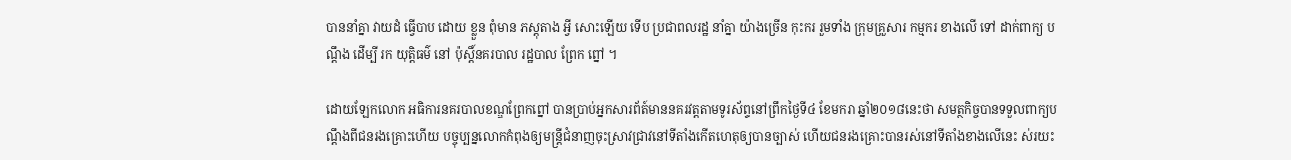បាននាំគ្នា វាយដំ ធ្វើបាប ដោយ ខ្លួន ពុំមាន ភស្តុតាង អ្វី សោះឡើយ ទើប ប្រជាពលរដ្ឋ នាំគ្នា យ៉ាងច្រើន កុះករ រួមទាំង ក្រុមគ្រួសារ កម្មករ ខាងលើ ទៅ ដាក់ពាក្យ បណ្តឹង ដើម្បី រក យុត្តិធម៌ នៅ ប៉ុស្តិ៍នគរបាល រដ្ឋបាល ព្រែក ព្នៅ ។

ដោយឡែកលោក អធិការនគរបាលខណ្ឌព្រែកព្នៅ បានប្រាប់អ្នកសារព័ត៍មាននគរវត្តតាមទូរស័ព្ទនៅព្រឹកថ្ងៃទី៤ ខែមករា ឆ្នាំ២០១៨នេះថា សមត្ថកិច្ចបានទទួលពាក្យបណ្ដឹងពីជនរងគ្រោះហើយ បច្ចុប្បន្នលោកកំពុងឲ្យមន្រ្តីជំនាញចុះស្រាវជ្រាវនៅទីតាំងកើតហេតុឲ្យបានច្បាស់ ហើយជនរងគ្រោះបានរស់នៅទីតាំងខាងលើនេះ ស់រយះ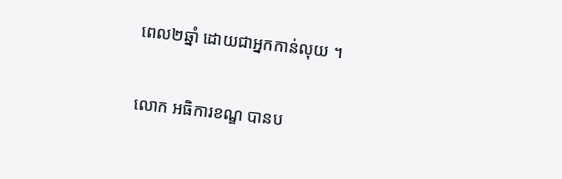ពេល២ឆ្នាំ ដោយជាអ្នកកាន់លុយ ។

លោក អធិការខណ្ឌ បានប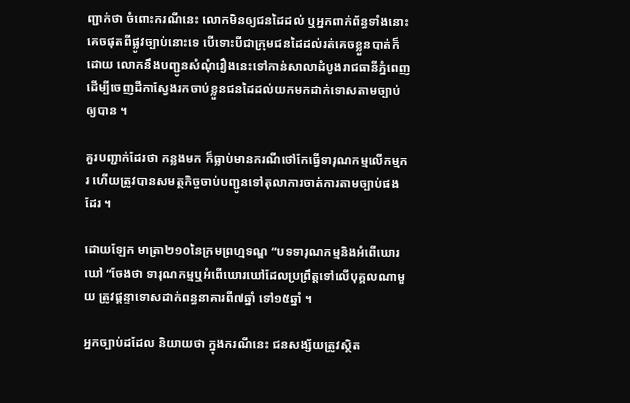ញ្ជាក់ថា ចំពោះករណីនេះ លោកមិនឲ្យជនដៃដល់ ឬអ្នកពាក់ព័ន្ធទាំងនោះគេចផុតពីផ្លូវច្បាប់នោះទេ បើទោះបីជាក្រុមជនដៃដល់រត់គេចខ្លួនបាត់ក៏ដោយ លោកនឹងបញ្ជូនសំណំុរឿងនេះទៅកាន់សាលាដំបូងរាជធានីភ្នំពេញ ដើម្បីចេញដីកាស្វែងរកចាប់ខ្លួនជនដៃដល់យកមកដាក់ទោសតាមច្បាប់ឲ្យបាន ។

គួរបញ្ជាក់ដែរថា កន្លងមក ក៏ធ្លាប់មានករណីថៅកែធ្វើទារុណកម្មលើកម្មករ ហើយត្រូវបានសមត្ថកិច្ចចាប់បញ្ជូនទៅតុលាការចាត់ការតាមច្បាប់ផងដែរ ។

ដោយឡែក មាត្រា២១០នៃក្រមព្រហ្មទណ្ឌ “បទទារុណកម្មនិងអំពើឃោរឃៅ “ចែងថា ទារុណកម្មឬអំពើឃោរឃៅដែលប្រព្រឹត្តទៅលើបុគ្គលណាមួយ ត្រូវផ្តន្ទាទោសដាក់ពន្ធនាគារពី៧ឆ្នាំ ទៅ១៥ឆ្នាំ ។

អ្នកច្បាប់ដដែល និយាយថា ក្នុងករណីនេះ ជនសង្ស័យត្រូវស្ថិត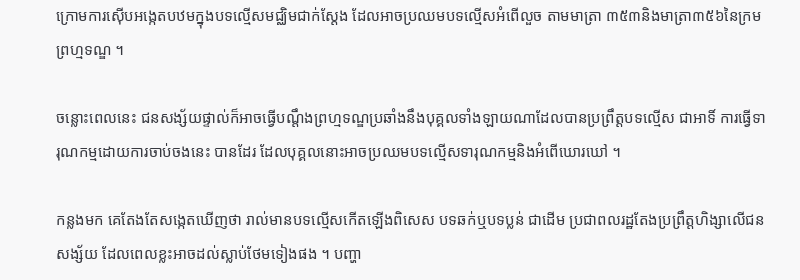ក្រោមការស៊ើបអង្កេតបឋមក្នុងបទល្មើសមជ្ឈិមជាក់ស្តែង ដែលអាចប្រឈមបទល្មើសអំពើលួច តាមមាត្រា ៣៥៣និងមាត្រា៣៥៦នៃក្រមព្រហ្មទណ្ឌ ។

ចន្លោះពេលនេះ ជនសង្ស័យផ្ទាល់ក៏អាចធ្វើបណ្តឹងព្រហ្មទណ្ឌប្រឆាំងនឹងបុគ្គលទាំងឡាយណាដែលបានប្រព្រឹត្តបទល្មើស ជាអាទិ៍ ការធ្វើទារុណកម្មដោយការចាប់ចងនេះ បានដែរ ដែលបុគ្គលនោះអាចប្រឈមបទល្មើសទារុណកម្មនិងអំពើឃោរឃៅ ។

កន្លងមក គេតែងតែសង្កេតឃើញថា រាល់មានបទល្មើសកើតឡើងពិសេស បទឆក់ឬបទប្លន់ ជាដើម ប្រជាពលរដ្ឋតែងប្រព្រឹត្តហិង្សាលើជនសង្ស័យ ដែលពេលខ្លះអាចដល់ស្លាប់ថែមទៀងផង ។ បញ្ហា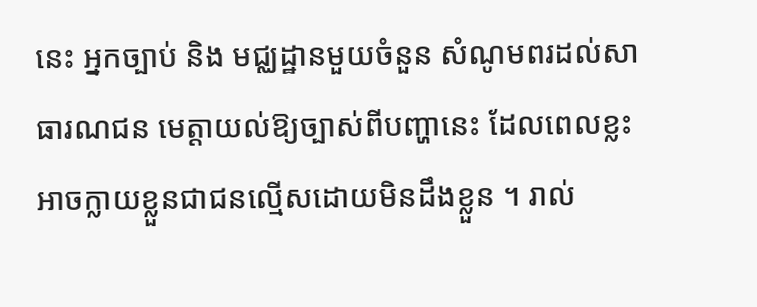នេះ អ្នកច្បាប់ និង មជ្ឈដ្ឋានមួយចំនួន សំណូមពរដល់សាធារណជន មេត្តាយល់ឱ្យច្បាស់ពីបញ្ហានេះ ដែលពេលខ្លះ អាចក្លាយខ្លួនជាជនល្មើសដោយមិនដឹងខ្លួន ។ រាល់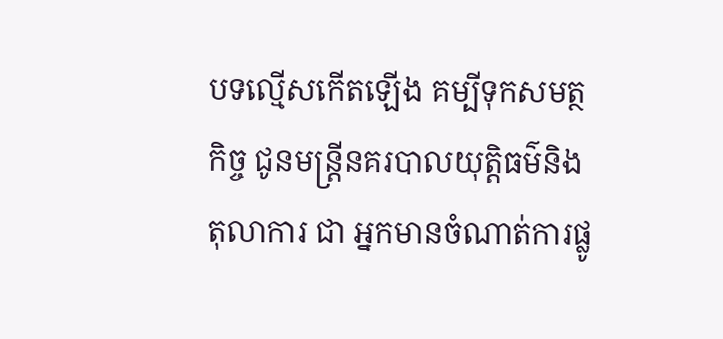បទល្មើសកើតឡើង គម្បីទុកសមត្ថកិច្ច ជូនមន្ត្រីនគរបាលយុត្តិធម៌និងតុលាការ ជា អ្នកមានចំណាត់ការផ្លូ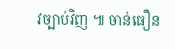វច្បាប់វិញ ៕ ចាន់ធឿន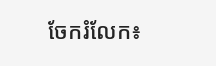ចែករំលែក៖